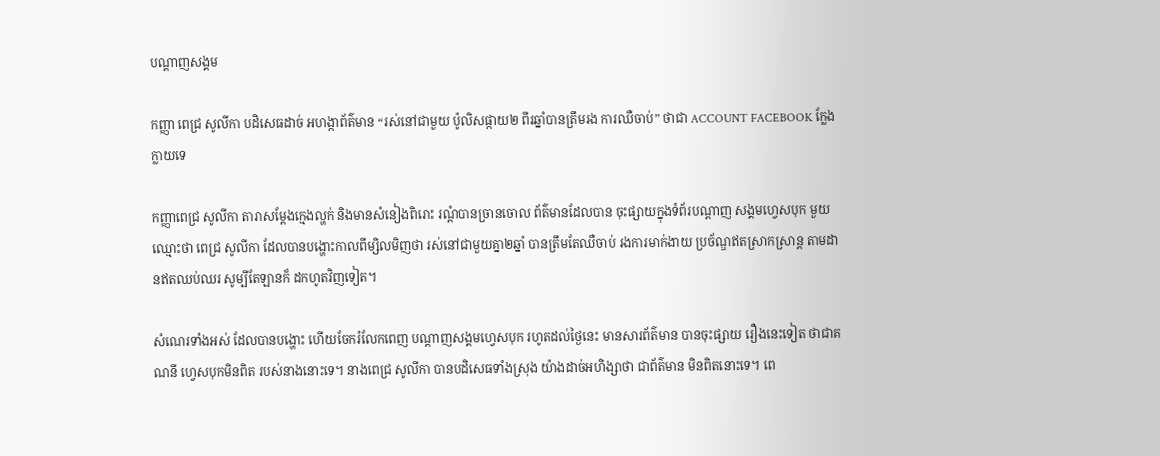បណ្តាញសង្គម

កញ្ញា ពេជ្រ សូលីកា បដិសេធដាច់ អហង្កាព័ត៌មាន “រស់នៅជាមួយ ប៉ូលិសផ្កាយ២ ពីរឆ្នាំបានត្រឹមរង ការឈឺចាប់” ថាជា ACCOUNT FACEBOOK ក្លែងក្លាយទេ

កញ្ញាពេជ្រ សូលីកា តារាសម្តែងក្មេងល្ហក់ និងមានសំនៀងពិរោះ រណ្ដំបានច្រានចោល ព័ត៌មានដែលបាន ចុះផ្សាយក្នុងទំព័របណ្ដាញ សង្គមហ្វេសបុក មួយឈ្មោះថា ពេជ្រ សូលីកា ដែលបានបង្ហោះកាលពីម្សិលមិញថា រស់នៅជាមួយគ្នា២ឆ្នាំ បានត្រឹមតែឈឺចាប់ រងការមាក់ងាយ ប្រច័ណ្ឌឥតស្រាកស្រាន្ត តាមដានឥតឈប់ឈរ សូម្បីតែឡានក៏ ដកហូតវិញទៀត។

សំណេរទាំងអស់ ដែលបានបង្ហោះ ហើយចែករំលែកពេញ បណ្ដាញសង្គមហ្វេសបុក រហូតដល់ថ្ងៃនេះ មានសារព័ត៌មាន បានចុះផ្សាយ រឿងនេះទៀត ថាជាគណនី ហ្វេសបុកមិនពិត របស់នាងនោះទេ។ នាងពេជ្រ សូលីកា បានបដិសេធទាំងស្រុង យ៉ាងដាច់អហិង្សាថា ជាព័ត៌មាន មិនពិតនោះទេ។ ពេ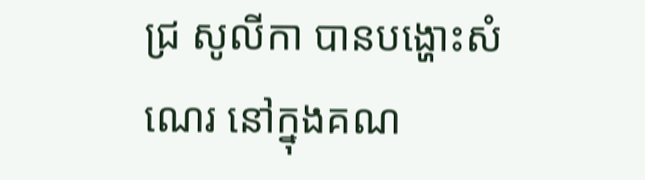ជ្រ សូលីកា បានបង្ហោះសំណេរ នៅក្នុងគណ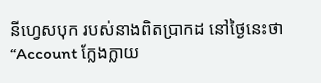នីហ្វេសបុក របស់នាងពិតប្រាកដ នៅថ្ងៃនេះថា “Account ក្លែងក្លាយ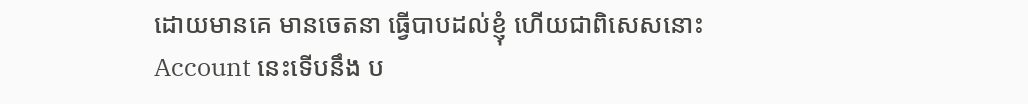ដោយមានគេ មានចេតនា ធ្វើបាបដល់ខ្ញុំ ហើយជាពិសេសនោះ Account នេះទើបនឹង ប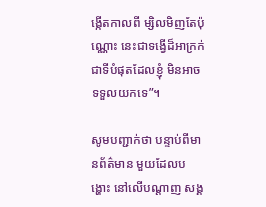ង្កើតកាលពី ម្សិលមិញតែប៉ុណ្ណោះ នេះជាទង្វើដ៏អាក្រក់ ជាទីបំផុតដែលខ្ញុំ មិនអាចទទួលយកទេ”។

សូមបញ្ជាក់ថា បន្ទាប់ពីមានព័ត៌មាន មួយដែលបង្ហោះ នៅលើបណ្ដាញ សង្គ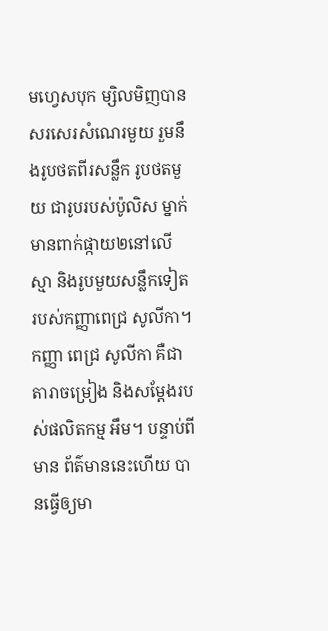មហ្វេសបុក ម្សិលមិញបាន សរសេរសំណេរមួយ រួមនឹងរូបថតពីរសន្លឹក រូបថតមួយ ជារូបរបស់ប៉ូលិស ម្នាក់មានពាក់ផ្កាយ២នៅលើស្មា និងរូបមួយសន្លឹកទៀត របស់កញ្ញាពេជ្រ សូលីកា។ កញ្ញា ពេជ្រ សូលីកា គឺជាតារាចម្រៀង និងសម្តែងរបស់ផលិតកម្ម អឹម។ បន្ទាប់ពីមាន ព័ត៌មាននេះហើយ បានធ្វើឲ្យមា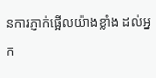នការភ្ញាក់ផ្អើលយ៉ាងខ្លាំង ដល់អ្នក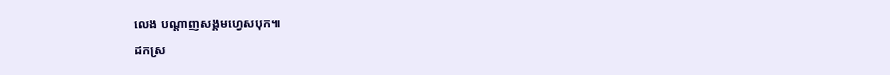លេង បណ្ដាញសង្គមហ្វេសបុក៕

ដកស្រ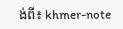ង់ពី៖ khmer-note